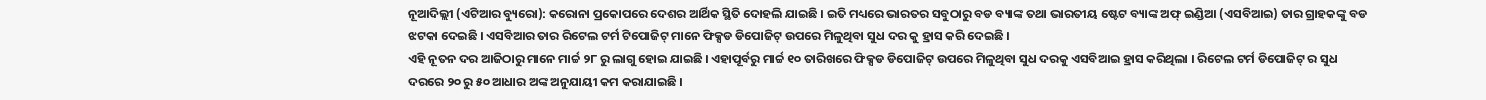ନୂଆଦିଲ୍ଲୀ (ଏଟିଆର ବ୍ୟୁରୋ): କରୋନା ପ୍ରକୋପରେ ଦେଶର ଆର୍ଥିକ ସ୍ଥିତି ଦୋହଲି ଯାଇଛି । ଇତି ମଧ୍ୟରେ ଭାରତର ସବୁଠାରୁ ବଡ ବ୍ୟାଙ୍କ ତଥା ଭାରତୀୟ ଷ୍ଟେଟ ବ୍ୟାଙ୍କ ଅଫ୍ ଇଣ୍ଡିଆ (ଏସବିଆଇ) ତାର ଗ୍ରାହକଙ୍କୁ ବଡ ଝଟକା ଦେଇଛି । ଏସବିଆର ତାର ରିଟେଲ ଟର୍ମ ଟିପୋଜିଟ୍ ମାନେ ଫିକ୍ସଡ ଡିପୋଜିଟ୍ ଉପରେ ମିଳୁଥିବା ସୁଧ ଦର କୁ ହ୍ରାସ କରି ଦେଇଛି ।
ଏହି ନୂତନ ଦର ଆଜିଠାରୁ ମାନେ ମାର୍ଚ୍ଚ ୨୮ ରୁ ଲାଗୁ ହୋଇ ଯାଇଛି । ଏହାପୂର୍ବରୁ ମାର୍ଚ୍ଚ ୧୦ ତାରିଖରେ ଫିକ୍ସଡ ଡିପୋଜିଟ୍ ଉପରେ ମିଳୁଥିବା ସୁଧ ଦରକୁ ଏସବିଆଇ ହ୍ରାସ କରିଥିଲା । ରିଟେଲ ଟର୍ମ ଡିପୋଜିଟ୍ ର ସୁଧ ଦରରେ ୨୦ ରୁ ୫୦ ଆଧାର ଅଙ୍କ ଅନୁଯାୟୀ କମ କରାଯାଇଛି ।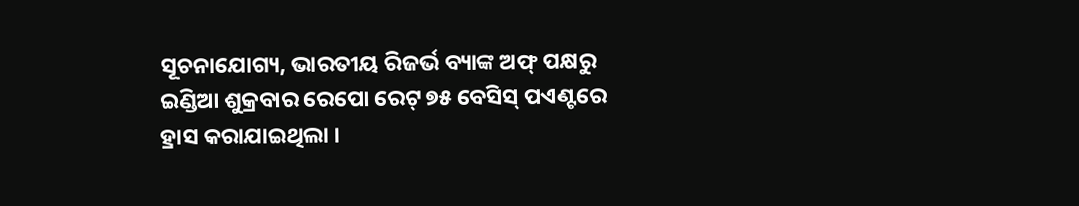ସୂଚନାଯୋଗ୍ୟ, ଭାରତୀୟ ରିଜର୍ଭ ବ୍ୟାଙ୍କ ଅଫ୍ ପକ୍ଷରୁ ଇଣ୍ଡିଆ ଶୁକ୍ରବାର ରେପୋ ରେଟ୍ ୭୫ ବେସିସ୍ ପଏଣ୍ଟରେ ହ୍ରାସ କରାଯାଇଥିଲା ।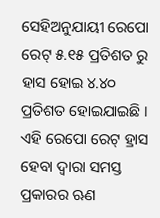ସେହିଅନୁଯାୟୀ ରେପୋ ରେଟ୍ ୫.୧୫ ପ୍ରତିଶତ ରୁ ହାସ ହୋଇ ୪.୪୦ ପ୍ରତିଶତ ହୋଇଯାଇଛି । ଏହି ରେପୋ ରେଟ୍ ହ୍ରାସ ହେବା ଦ୍ୱାରା ସମସ୍ତ ପ୍ରକାରର ଋଣ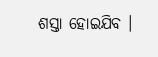ଶସ୍ତା ହୋଇଯିବ ।